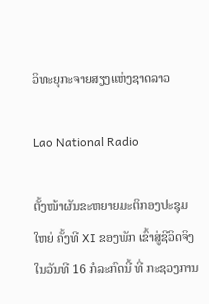ວິທະຍຸກະຈາຍສຽງແຫ່ງຊາດລາວ

Lao National Radio

ຕັ້ງໜ້າຜັນຂະຫຍາຍມະຕິກອງປະຊຸມໃຫຍ່ ຄັ້ງທີ XI ຂອງພັກ ເຂົ້າສູ່ຊີວິດຈິງ
ໃນວັນທີ 16 ກໍລະກົດນີ້ ທີ່ ກະຊວງການ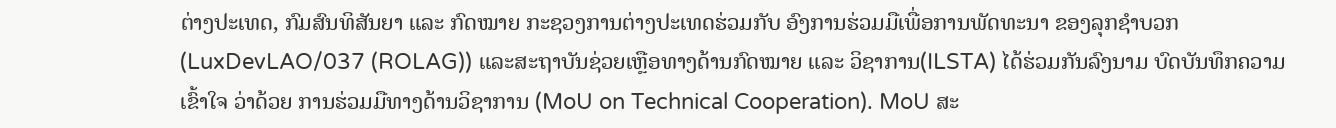ຕ່າງປະເທດ, ກົມສົນທິສັນຍາ ແລະ ກົດໝາຍ ກະຊວງການຕ່າງປະເທດຮ່ວມກັບ ອົງການຮ່ວມມືເພື່ອການພັດທະນາ ຂອງລຸກຊໍາບວກ (LuxDevLAO/037 (ROLAG)) ແລະສະຖາບັນຊ່ວຍເຫຼືອທາງດ້ານກົດໝາຍ ແລະ ວິຊາການ(ILSTA) ໄດ້ຮ່ວມກັນລົງນາມ ບົດບັນທຶກຄວາມເຂົ້າໃຈ ວ່າດ້ວຍ ການຮ່ວມມືທາງດ້ານວິຊາການ (MoU on Technical Cooperation). MoU ສະ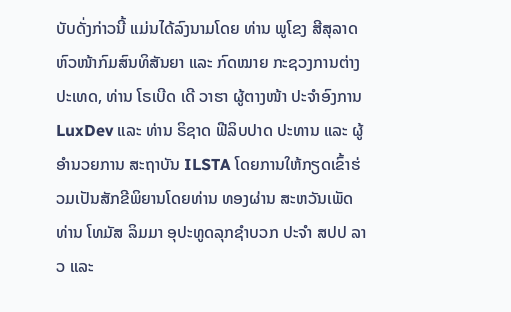ບັບດັ່ງກ່າວນີ້ ແມ່ນໄດ້ລົງນາມໂດຍ ທ່ານ ພູໂຂງ ສີສຸລາດ ຫົວໜ້າກົມສົນທິສັນຍາ ແລະ ກົດໝາຍ ກະຊວງການຕ່າງປະເທດ, ທ່ານ ໂຣເບີດ ເດີ ວາຮາ ຜູ້ຕາງໜ້າ ປະຈຳອົງການ LuxDev ແລະ ທ່ານ ຣິຊາດ ຟີລິບປາດ ປະທານ ແລະ ຜູ້ອຳນວຍການ ສະຖາບັນ ILSTA ໂດຍການໃຫ້ກຽດເຂົ້າຮ່ວມເປັນສັກຂີພິຍານໂດຍທ່ານ ທອງຜ່ານ ສະຫວັນເພັດທ່ານ ໂທມັສ ລິມມາ ອຸປະທູດລຸກຊໍາບວກ ປະຈໍາ ສປປ ລາວ ແລະ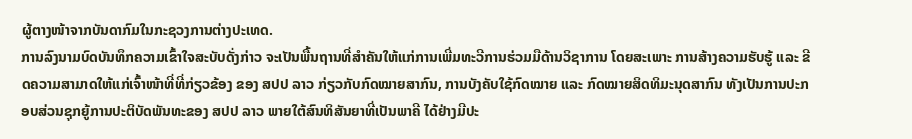ຜູ້ຕາງໜ້າຈາກບັນດາກົມໃນກະຊວງການຕ່າງປະເທດ.
ການລົງນາມບົດບັນທຶກຄວາມເຂົ້າໃຈສະບັບດັ່ງກ່າວ ຈະເປັນພື້ນຖານທີ່ສຳຄັນໃຫ້ແກ່ການເພີ່ມທະວີການຮ່ວມມືດ້ານວິຊາການ ໂດຍສະເພາະ ການສ້າງຄວາມຮັບຮູ້ ແລະ ຂີດຄວາມສາມາດໃຫ້ແກ່ເຈົ້າໜ້າທີ່ທີ່ກ່ຽວຂ້ອງ ຂອງ ສປປ ລາວ ກ່ຽວກັບກົດໝາຍສາກົນ, ການບັງຄັບໃຊ້ກົດໝາຍ ແລະ ກົດໝາຍສິດທິມະນຸດສາກົນ ທັງເປັນການປະກອບສ່ວນຊຸກຍູ້ການປະຕິບັດພັນທະຂອງ ສປປ ລາວ ພາຍໃຕ້ສົນທິສັນຍາທີ່ເປັນພາຄີ ໄດ້ຢ່າງມີປະ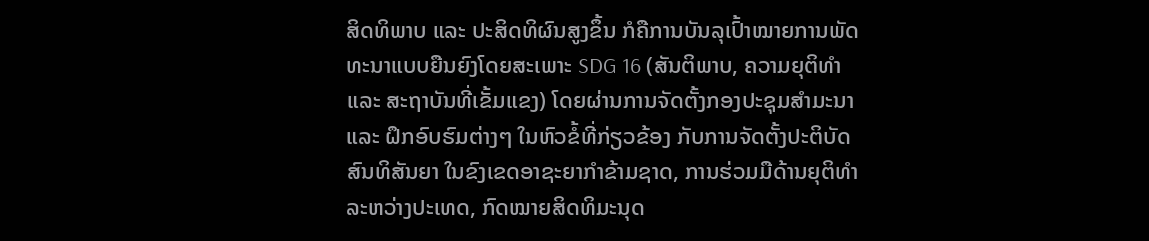ສິດທິພາບ ແລະ ປະສິດທິຜົນສູງຂຶ້ນ ກໍຄືການບັນລຸເປົ້າໝາຍການພັດທະນາແບບຍືນຍົງໂດຍສະເພາະ SDG 16 (ສັນຕິພາບ, ຄວາມຍຸຕິທຳ ແລະ ສະຖາບັນທີ່ເຂັ້ມແຂງ) ໂດຍຜ່ານການຈັດຕັ້ງກອງປະຊຸມສໍາມະນາ ແລະ ຝຶກອົບຮົມຕ່າງໆ ໃນຫົວຂໍ້ທີ່ກ່ຽວຂ້ອງ ກັບການຈັດຕັ້ງປະຕິບັດສົນທິສັນຍາ ໃນຂົງເຂດອາຊະຍາກຳຂ້າມຊາດ, ການຮ່ວມມືດ້ານຍຸຕິທຳລະຫວ່າງປະເທດ, ກົດໝາຍສິດທິມະນຸດ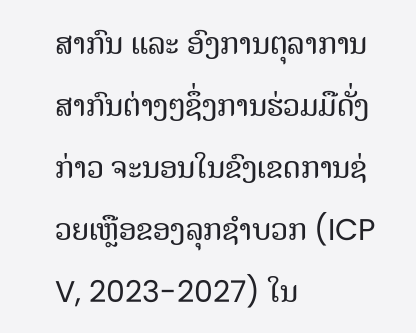ສາກົນ ແລະ ອົງການຕຸລາການສາກົນຕ່າງໆຊຶ່ງການຮ່ວມມືດັ່ງກ່າວ ຈະນອນໃນຂົງເຂດການຊ່ວຍເຫຼືອຂອງລຸກຊຳບວກ (ICP V, 2023-2027) ໃນ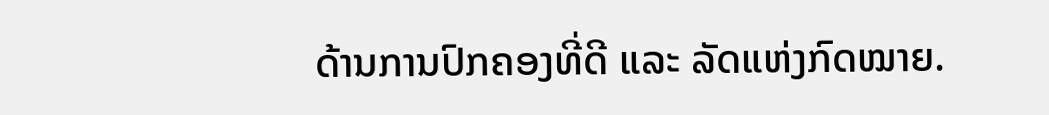ດ້ານການປົກຄອງທີ່ດີ ແລະ ລັດແຫ່ງກົດໝາຍ.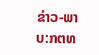ຂ່າວ-ພາບ:ກຕທ